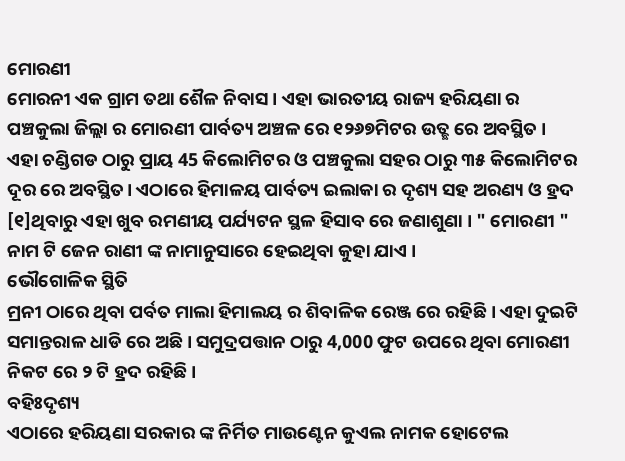ମୋରଣୀ
ମୋରନୀ ଏକ ଗ୍ରାମ ତଥା ଶୈଳ ନିବାସ । ଏହା ଭାରତୀୟ ରାଜ୍ୟ ହରିୟଣା ର ପଞ୍ଚକୁଲା ଜିଲ୍ଲା ର ମୋରଣୀ ପାର୍ବତ୍ୟ ଅଞ୍ଚଳ ରେ ୧୨୬୭ମିଟର ଉତ୍ଛ ରେ ଅବସ୍ଥିତ । ଏହା ଚଣ୍ଡିଗଡ ଠାରୁ ପ୍ରାୟ 45 କିଲୋମିଟର ଓ ପଞ୍ଚକୁଲା ସହର ଠାରୁ ୩୫ କିଲୋମିଟର ଦୂର ରେ ଅବସ୍ଥିତ। ଏଠାରେ ହିମାଳୟ ପାର୍ବତ୍ୟ ଇଲାକା ର ଦୃଶ୍ୟ ସହ ଅରଣ୍ୟ ଓ ହ୍ରଦ [୧]ଥିବାରୁ ଏହା ଖୁବ ରମଣୀୟ ପର୍ଯ୍ୟଟନ ସ୍ଥଳ ହିସାବ ରେ ଜଣାଶୁଣା । " ମୋରଣୀ " ନାମ ଟି ଜେନ ରାଣୀ ଙ୍କ ନାମାନୁସାରେ ହେଇଥିବା କୁହା ଯାଏ ।
ଭୌଗୋଳିକ ସ୍ଥିତି
ମ୍ରନୀ ଠାରେ ଥିବା ପର୍ବତ ମାଲା ହିମାଲୟ ର ଶିବାଳିକ ରେଞ୍ଜ ରେ ରହିଛି । ଏହା ଦୁଇଟି ସମାନ୍ତରାଳ ଧାଡି ରେ ଅଛି । ସମୁଦ୍ରପତ୍ତାନ ଠାରୁ 4,000 ଫୁଟ ଉପରେ ଥିବା ମୋରଣୀ ନିକଟ ରେ ୨ ଟି ହ୍ରଦ ରହିଛି ।
ବହିଃଦୃଶ୍ୟ
ଏଠାରେ ହରିୟଣା ସରକାର ଙ୍କ ନିର୍ମିତ ମାଉଣ୍ଟେନ କୁଏଲ ନାମକ ହୋଟେଲ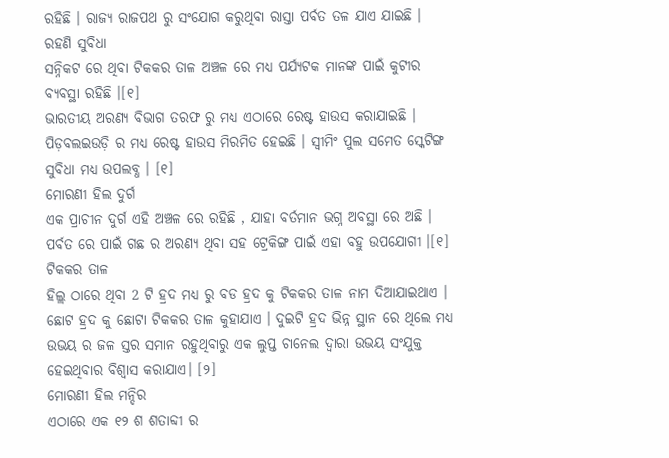ରହିଛି । ରାଜ୍ୟ ରାଜପଥ ରୁ ସଂଯୋଗ କରୁଥିବା ରାସ୍ତା ପର୍ବତ ତଳ ଯାଏ ଯାଇଛି ।
ରହଣି ସୁବିଧା
ସନ୍ନିକଟ ରେ ଥିବା ଟିକକର ତାଳ ଅଞ୍ଚଳ ରେ ମଧ୍ୟ ପର୍ଯ୍ୟଟକ ମାନଙ୍କ ପାଇଁ କୁଟୀର ବ୍ୟବସ୍ଥା ରହିଛି ।[୧]
ଭାରତୀୟ ଅରଣ୍ୟ ବିଭାଗ ତରଫ ରୁ ମଧ୍ୟ ଏଠାରେ ରେଷ୍ଟ ହାଉସ କରାଯାଇଛି । ପିଡ଼ବଲଇଉଡ଼ି ର ମଧ୍ୟ ରେଷ୍ଟ ହାଉସ ମିରମିତ ହେଇଛି । ସ୍ଵୀମିଂ ପୁଲ ସମେତ ସ୍କେଟିଙ୍ଗ ସୁବିଧା ମଧ୍ୟ ଉପଲବ୍ଧ । [୧]
ମୋରଣୀ ହିଲ ଦୁର୍ଗ
ଏକ ପ୍ରାଚୀନ ଦୁର୍ଗ ଏହି ଅଞ୍ଚଳ ରେ ରହିଛି , ଯାହା ବର୍ତମାନ ଭଗ୍ନ ଅବସ୍ଥା ରେ ଅଛି । ପର୍ବତ ରେ ପାଇଁ ଗଛ ର ଅରଣ୍ୟ ଥିବା ସହ ଟ୍ରେକିଙ୍ଗ ପାଇଁ ଏହା ବହୁ ଉପଯୋଗୀ ।[୧]
ଟିକକର ତାଳ
ହିଲ୍ଲ ଠାରେ ଥିବା 2 ଟି ହ୍ରଦ ମଧ୍ୟ ରୁ ବଡ ହ୍ରଦ କୁ ଟିକକର ତାଳ ନାମ ଦିଆଯାଇଥାଏ । ଛୋଟ ହ୍ରଦ କୁ ଛୋଟା ଟିକକର ତାଳ କୁହାଯାଏ । ଦୁଇଟି ହ୍ରଦ ଭିନ୍ନ ସ୍ଥାନ ରେ ଥିଲେ ମଧ୍ୟ ଉଭୟ ର ଜଳ ସ୍ତର ସମାନ ରହୁଥିବାରୁ ଏକ ଲୁପ୍ତ ଚାନେଲ ଦ୍ଵାରା ଉଭୟ ସଂଯୁକ୍ତ ହେଇଥିବାର ବିଶ୍ଵାସ କରାଯାଏ। [୨]
ମୋରଣୀ ହିଲ ମନ୍ଦିର
ଏଠାରେ ଏକ ୧୨ ଶ ଶତାବ୍ଦୀ ର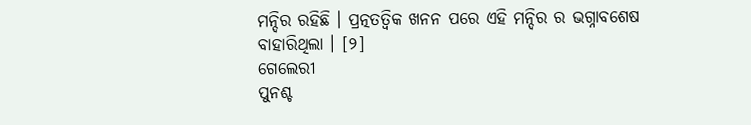ମନ୍ଦିର ରହିଛି । ପ୍ରତ୍ନତତ୍ଵିକ ଖନନ ପରେ ଏହି ମନ୍ଦିର ର ଭଗ୍ନାବଶେଷ ବାହାରିଥିଲା । [୨]
ଗେଲେରୀ
ପୁନଶ୍ଚ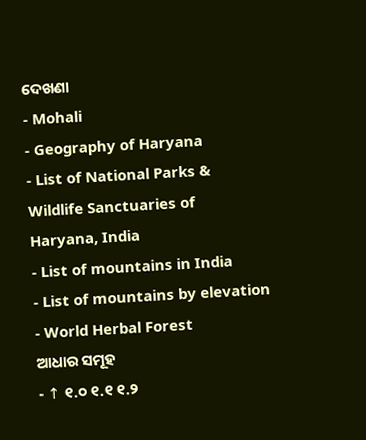ଦେଖଣା
- Mohali
- Geography of Haryana
- List of National Parks & Wildlife Sanctuaries of Haryana, India
- List of mountains in India
- List of mountains by elevation
- World Herbal Forest
ଆଧାର ସମୂହ
- ↑ ୧.୦ ୧.୧ ୧.୨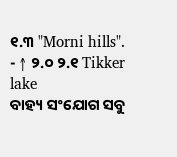୧.୩ "Morni hills".
- ↑ ୨.୦ ୨.୧ Tikker lake
ବାହ୍ୟ ସଂଯୋଗ ସବୁ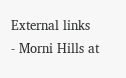External links
- Morni Hills at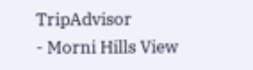TripAdvisor
- Morni Hills View